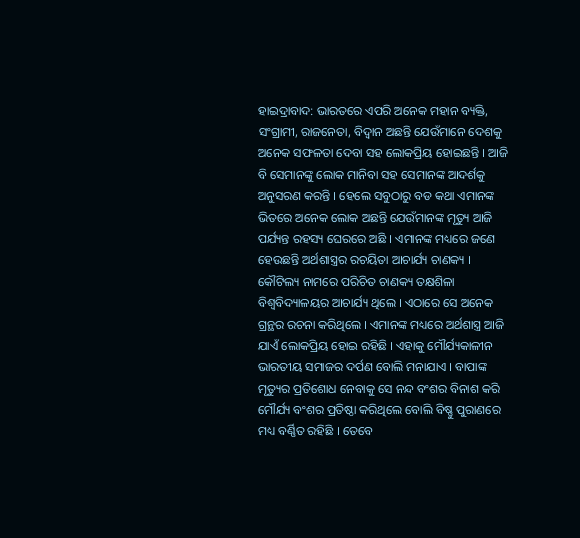ହାଇଦ୍ରାବାଦ: ଭାରତରେ ଏପରି ଅନେକ ମହାନ ବ୍ୟକ୍ତି, ସଂଗ୍ରାମୀ, ରାଜନେତା, ବିଦ୍ବାନ ଅଛନ୍ତି ଯେଉଁମାନେ ଦେଶକୁ ଅନେକ ସଫଳତା ଦେବା ସହ ଲୋକପ୍ରିୟ ହୋଇଛନ୍ତି । ଆଜି ବି ସେମାନଙ୍କୁ ଲୋକ ମାନିବା ସହ ସେମାନଙ୍କ ଆଦର୍ଶକୁ ଅନୁସରଣ କରନ୍ତି । ହେଲେ ସବୁଠାରୁ ବଡ କଥା ଏମାନଙ୍କ ଭିତରେ ଅନେକ ଲୋକ ଅଛନ୍ତି ଯେଉଁମାନଙ୍କ ମୃତ୍ୟୁ ଆଜି ପର୍ଯ୍ୟନ୍ତ ରହସ୍ୟ ଘେରରେ ଅଛି । ଏମାନଙ୍କ ମଧ୍ୟରେ ଜଣେ ହେଉଛନ୍ତି ଅର୍ଥଶାସ୍ତ୍ରର ରଚୟିତା ଆଚାର୍ଯ୍ୟ ଚାଣକ୍ୟ ।
କୌଟିଲ୍ୟ ନାମରେ ପରିଚିତ ଚାଣକ୍ୟ ତକ୍ଷଶିଳା ବିଶ୍ବବିଦ୍ୟାଳୟର ଆଚାର୍ଯ୍ୟ ଥିଲେ । ଏଠାରେ ସେ ଅନେକ ଗ୍ରନ୍ଥର ରଚନା କରିଥିଲେ । ଏମାନଙ୍କ ମଧ୍ୟରେ ଅର୍ଥଶାସ୍ତ୍ର ଆଜି ଯାଏଁ ଲୋକପ୍ରିୟ ହୋଇ ରହିଛି । ଏହାକୁ ମୌର୍ଯ୍ୟକାଳୀନ ଭାରତୀୟ ସମାଜର ଦର୍ପଣ ବୋଲି ମନାଯାଏ । ବାପାଙ୍କ ମୃତ୍ୟୁର ପ୍ରତିଶୋଧ ନେବାକୁ ସେ ନନ୍ଦ ବଂଶର ବିନାଶ କରି ମୌର୍ଯ୍ୟ ବଂଶର ପ୍ରତିଷ୍ଠା କରିଥିଲେ ବୋଲି ବିଷ୍ଣୁ ପୁରାଣରେ ମଧ୍ୟ ବର୍ଣ୍ଣିତ ରହିଛି । ତେବେ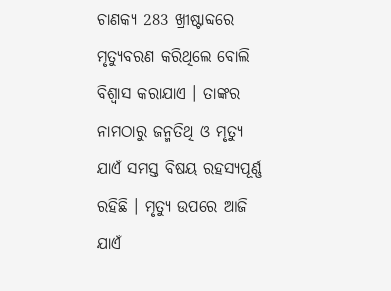ଚାଣକ୍ୟ 283 ଖ୍ରୀଷ୍ଟାବ୍ଦରେ ମୃତ୍ୟୁବରଣ କରିଥିଲେ ବୋଲି ବିଶ୍ବାସ କରାଯାଏ । ତାଙ୍କର ନାମଠାରୁ ଜନ୍ମତିଥି ଓ ମୃତ୍ୟୁ ଯାଏଁ ସମସ୍ତ ବିଷୟ ରହସ୍ୟପୂର୍ଣ୍ଣ ରହିଛି । ମୃତ୍ୟୁ ଉପରେ ଆଜି ଯାଏଁ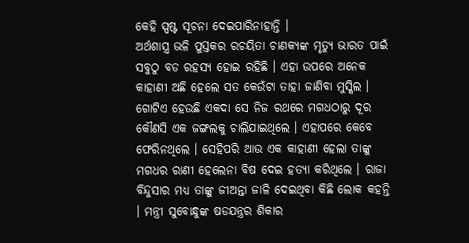କେହି ସ୍ପଷ୍ଟ ସୂଚନା ଦେଇପାରିନାହାନ୍ତି ।
ଅର୍ଥଶାସ୍ତ୍ର ଭଳି ପୁସ୍ତକର ରଚୟିତା ଚାଣକ୍ୟଙ୍କ ମୃତ୍ୟୁ ଭାରତ ପାଇଁ ସବୁଠୁ ବଡ ରହସ୍ୟ ହୋଇ ରହିଛି । ଏହା ଉପରେ ଅନେକ କାହାଣୀ ଅଛି ହେଲେ ସତ କେଉଁଟା ତାହା ଜାଣିବା ମୁସ୍କିଲ । ଗୋଟିଏ ହେଉଛି ଏକଦା ସେ ନିଜ ରଥରେ ମଗଧଠାରୁ ଦୂର କୌଣସି ଏକ ଜଙ୍ଗଲକୁ ଚାଲିଯାଇଥିଲେ । ଏହାପରେ କେବେ ଫେରିନଥିଲେ । ସେହିପରି ଆଉ ଏକ କାହାଣୀ ହେଲା ତାଙ୍କୁ ମଗଧର ରାଣୀ ହେଲେନା ବିଷ ଦେଇ ହତ୍ୟା କରିଥିଲେ । ରାଜା ବିନ୍ଦୁସାର ମଧ୍ୟ ତାଙ୍କୁ ଜୀଅନ୍ତା ଜାଳି ଦେଇଥିବା କିଛି ଲୋକ କହନ୍ତି । ମନ୍ତ୍ରୀ ସୁବୋନ୍ଧୁଙ୍କ ଷଡଯନ୍ତ୍ରର ଶିକାର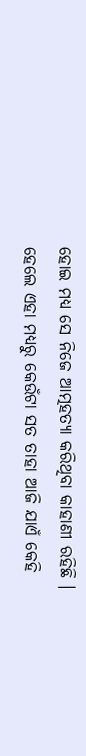ହୋଇ ମଧ୍ୟ ସେ ନିଜେ ଆତ୍ମହତ୍ୟା କରିଥିବା କାହାଣୀ ରହିଛି । ହେଲେ ଏହା ମଧ୍ୟରୁ କେଉଁଟା ସତ ତାହା ଆଜି ଯାଏଁ କେହି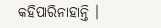କହିପାରିନାହାନ୍ତି ।